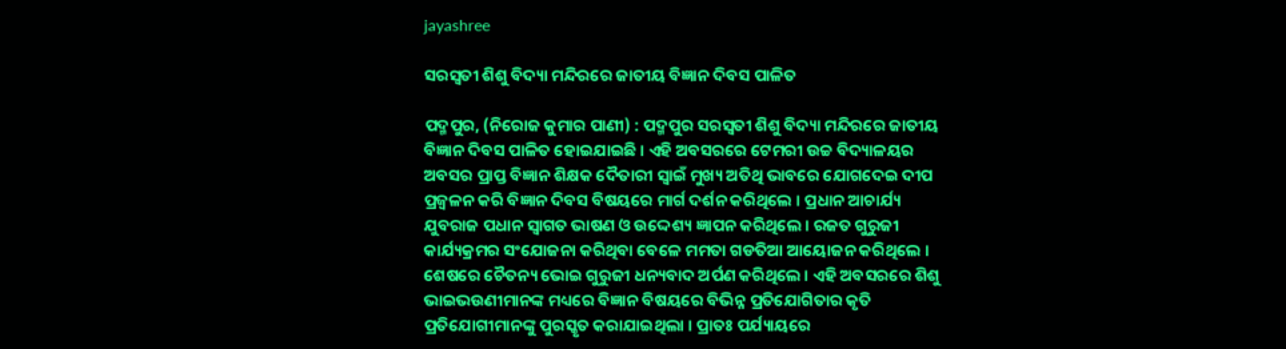jayashree

ସରସ୍ୱତୀ ଶିଶୁ ବିଦ୍ୟା ମନ୍ଦିରରେ ଜାତୀୟ ବିଜ୍ଞାନ ଦିବସ ପାଳିତ

ପଦ୍ମପୁର, (ନିରୋଜ କୁମାର ପାଣୀ) : ପଦ୍ମପୁର ସରସ୍ୱତୀ ଶିଶୁ ବିଦ୍ୟା ମନ୍ଦିରରେ ଜାତୀୟ ବିଜ୍ଞାନ ଦିବସ ପାଳିତ ହୋଇଯାଇଛି । ଏହି ଅବସରରେ ଟେମରୀ ଉଚ୍ଚ ବିଦ୍ୟାଳୟର ଅବସର ପ୍ରାପ୍ତ ବିଜ୍ଞାନ ଶିକ୍ଷକ ଦୈତାରୀ ସ୍ୱାଇଁ ମୁଖ୍ୟ ଅତିଥି ଭାବରେ ଯୋଗଦେଇ ଦୀପ ପ୍ରଜ୍ୱଳନ କରି ବିଜ୍ଞାନ ଦିବସ ବିଷୟରେ ମାର୍ଗ ଦର୍ଶନ କରିଥିଲେ । ପ୍ରଧାନ ଆଚାର୍ଯ୍ୟ ଯୁବରାଜ ପଧାନ ସ୍ୱାଗତ ଭାଷଣ ଓ ଉଦ୍ଦେଶ୍ୟ ଜ୍ଞାପନ କରିଥିଲେ । ରଜତ ଗୁରୁଜୀ କାର୍ଯ୍ୟକ୍ରମର ସଂଯୋଜନା କରିଥିବା ବେଳେ ମମତା ଗଡତିଆ ଆୟୋଜନ କରିଥିଲେ । ଶେଷରେ ଚୈତନ୍ୟ ଭୋଇ ଗୁରୁଜୀ ଧନ୍ୟବାଦ ଅର୍ପଣ କରିଥିଲେ । ଏହି ଅବସରରେ ଶିଶୁ ଭାଇଭଉଣୀମାନଙ୍କ ମଧ୍ୟରେ ବିଜ୍ଞାନ ବିଷୟରେ ବିଭିନ୍ନ ପ୍ରତିଯୋଗିତାର କୃତି ପ୍ରତିଯୋଗୀମାନଙ୍କୁ ପୁରସ୍କୃତ କରାଯାଇଥିଲା । ପ୍ରାତଃ ପର୍ଯ୍ୟାୟରେ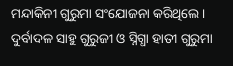ମନ୍ଦାକିନୀ ଗୁରୁମା ସଂଯୋଜନା କରିଥିଲେ । ଦୁର୍ବାଦଳ ସାହୁ ଗୁରୁଜୀ ଓ ସ୍ନିଗ୍ଧା ହାତୀ ଗୁରୁମା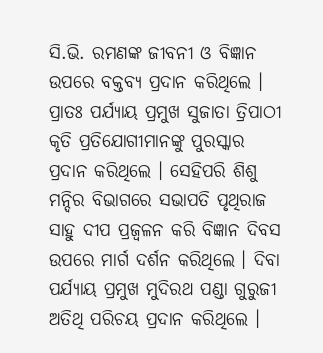ସି.ଭି. ରମଣଙ୍କ ଜୀବନୀ ଓ ବିଜ୍ଞାନ ଉପରେ ବକ୍ତବ୍ୟ ପ୍ରଦାନ କରିଥିଲେ । ପ୍ରାତଃ ପର୍ଯ୍ୟାୟ ପ୍ରମୁଖ ସୁଜାତା ତ୍ରିପାଠୀ କୃତି ପ୍ରତିଯୋଗୀମାନଙ୍କୁ ପୁରସ୍କାର ପ୍ରଦାନ କରିଥିଲେ । ସେହିପରି ଶିଶୁ ମନ୍ଦିର ବିଭାଗରେ ସଭାପତି ପୃଥିରାଜ ସାହୁ ଦୀପ ପ୍ରଜ୍ୱଳନ କରି ବିଜ୍ଞାନ ଦିବସ ଉପରେ ମାର୍ଗ ଦର୍ଶନ କରିଥିଲେ । ଦିବା ପର୍ଯ୍ୟାୟ ପ୍ରମୁଖ ମୁଦିରଥ ପଣ୍ଡା ଗୁରୁଜୀ ଅତିଥି ପରିଚୟ ପ୍ରଦାନ କରିଥିଲେ ।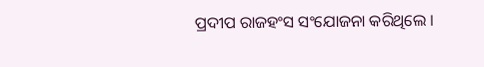ପ୍ରଦୀପ ରାଜହଂସ ସଂଯୋଜନା କରିଥିଲେ ।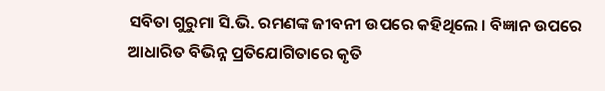ସବିତା ଗୁରୁମା ସି.ଭି. ରମଣଙ୍କ ଜୀବନୀ ଉପରେ କହିଥିଲେ । ବିଜ୍ଞାନ ଉପରେ ଆଧାରିତ ବିଭିନ୍ନ ପ୍ରତିଯୋଗିତାରେ କୃତି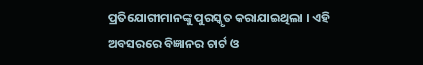ପ୍ରତିଯୋଗୀମାନଙ୍କୁ ପୁରସ୍କୃତ କରାଯାଇଥିଲା । ଏହି ଅବସରରେ ବିଜ୍ଞାନର ଚାର୍ଟ ଓ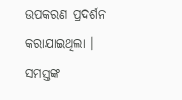ଉପକରଣ ପ୍ରଦର୍ଶନ କରାଯାଇଥିଲା । ସମସ୍ତଙ୍କ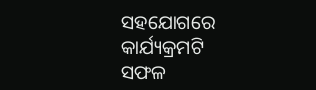ସହଯୋଗରେ କାର୍ଯ୍ୟକ୍ରମଟି ସଫଳ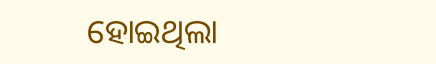ହୋଇଥିଲା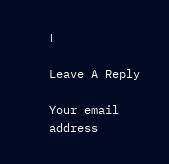।

Leave A Reply

Your email address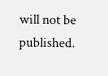will not be published.